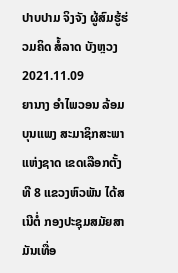ປາບປາມ ຈິງຈັງ ຜູ້ສົມຮູ້ຮ່ວມຄິດ ສໍ້ລາດ ບັງຫຼວງ
2021.11.09
ຍານາງ ອໍາໄພວອນ ລ້ອມບຸນແພງ ສະມາຊິກສະພາແຫ່ງຊາດ ເຂດເລືອກຕັ້ງທີ 8 ແຂວງຫົວພັນ ໄດ້ສເນີຕໍ່ ກອງປະຊຸມສມັຍສາມັນເທື່ອ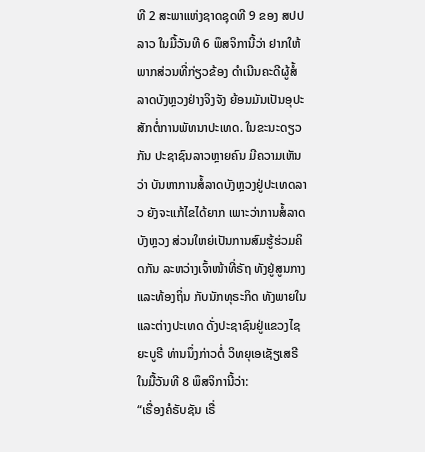ທີ 2 ສະພາແຫ່ງຊາດຊຸດທີ 9 ຂອງ ສປປລາວ ໃນມື້ວັນທີ 6 ພຶສຈິການີ້ວ່າ ຢາກໃຫ້ພາກສ່ວນທີ່ກ່ຽວຂ້ອງ ດໍາເນີນຄະດີຜູ້ສໍ້ລາດບັງຫຼວງຢ່າງຈິງຈັງ ຍ້ອນມັນເປັນອຸປະສັກຕໍ່ການພັທນາປະເທດ. ໃນຂະນະດຽວກັນ ປະຊາຊົນລາວຫຼາຍຄົນ ມີຄວາມເຫັນວ່າ ບັນຫາການສໍ້ລາດບັງຫຼວງຢູ່ປະເທດລາວ ຍັງຈະແກ້ໄຂໄດ້ຍາກ ເພາະວ່າການສໍ້ລາດບັງຫຼວງ ສ່ວນໃຫຍ່ເປັນການສົມຮູ້ຮ່ວມຄິດກັນ ລະຫວ່າງເຈົ້າໜ້າທີ່ຣັຖ ທັງຢູ່ສູນກາງ ແລະທ້ອງຖິ່ນ ກັບນັກທຸຣະກິດ ທັງພາຍໃນ ແລະຕ່າງປະເທດ ດັ່ງປະຊາຊົນຢູ່ແຂວງໄຊຍະບູຣີ ທ່ານນຶ່ງກ່າວຕໍ່ ວິທຍຸເອເຊັຽເສຣີໃນມື້ວັນທີ 8 ພຶສຈິການີ້ວ່າ:
“ເຣື່ອງຄໍຣັບຊັນ ເຣື່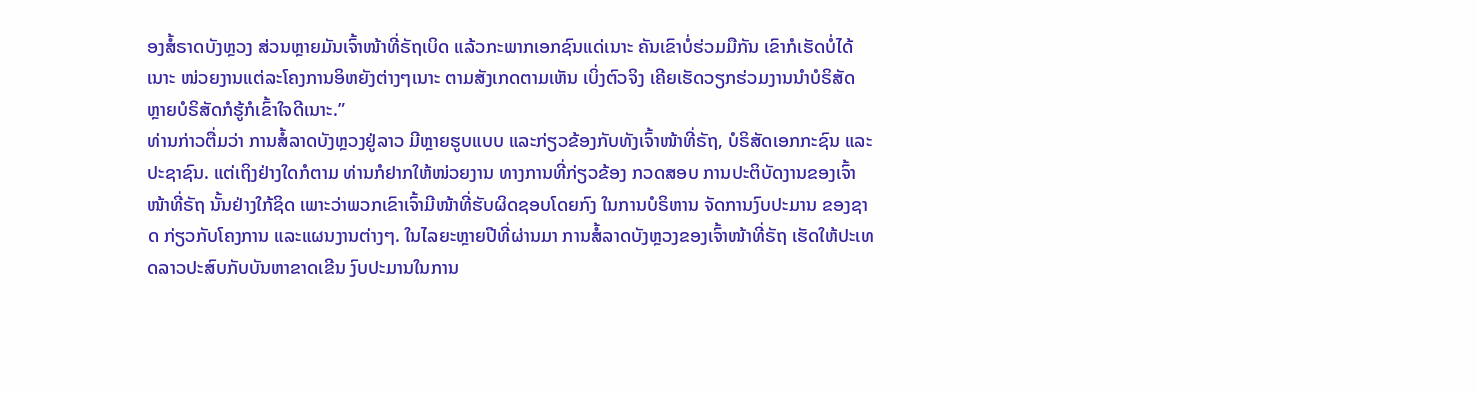ອງສໍ້ຣາດບັງຫຼວງ ສ່ວນຫຼາຍມັນເຈົ້າໜ້າທີ່ຣັຖເບິດ ແລ້ວກະພາກເອກຊົນແດ່ເນາະ ຄັນເຂົາບໍ່ຮ່ວມມືກັນ ເຂົາກໍເຮັດບໍ່ໄດ້ເນາະ ໜ່ວຍງານແຕ່ລະໂຄງການອິຫຍັງຕ່າງໆເນາະ ຕາມສັງເກດຕາມເຫັນ ເບິ່ງຕົວຈິງ ເຄີຍເຮັດວຽກຮ່ວມງານນໍາບໍຣິສັດ ຫຼາຍບໍຣິສັດກໍຮູ້ກໍເຂົ້າໃຈດີເນາະ.”
ທ່ານກ່າວຕື່ມວ່າ ການສໍ້ລາດບັງຫຼວງຢູ່ລາວ ມີຫຼາຍຮູບແບບ ແລະກ່ຽວຂ້ອງກັບທັງເຈົ້າໜ້າທີ່ຣັຖ, ບໍຣິສັດເອກກະຊົນ ແລະປະຊາຊົນ. ແຕ່ເຖິງຢ່າງໃດກໍຕາມ ທ່ານກໍຢາກໃຫ້ໜ່ວຍງານ ທາງການທີ່ກ່ຽວຂ້ອງ ກວດສອບ ການປະຕິບັດງານຂອງເຈົ້າໜ້າທີ່ຣັຖ ນັ້ນຢ່າງໃກ້ຊິດ ເພາະວ່າພວກເຂົາເຈົ້າມີໜ້າທີ່ຮັບຜິດຊອບໂດຍກົງ ໃນການບໍຣິຫານ ຈັດການງົບປະມານ ຂອງຊາດ ກ່ຽວກັບໂຄງການ ແລະແຜນງານຕ່າງໆ. ໃນໄລຍະຫຼາຍປີທີ່ຜ່ານມາ ການສໍ້ລາດບັງຫຼວງຂອງເຈົ້າໜ້າທີ່ຣັຖ ເຮັດໃຫ້ປະເທດລາວປະສົບກັບບັນຫາຂາດເຂີນ ງົບປະມານໃນການ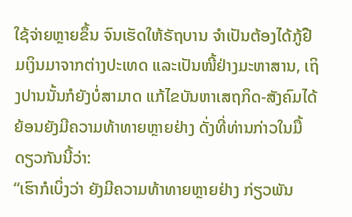ໃຊ້ຈ່າຍຫຼາຍຂຶ້ນ ຈົນເຮັດໃຫ້ຣັຖບານ ຈໍາເປັນຕ້ອງໄດ້ກູ້ຢືມເງິນມາຈາກຕ່າງປະເທດ ແລະເປັນໜີ້ຢ່າງມະຫາສານ, ເຖິງປານນັ້ນກໍຍັງບໍ່ສາມາດ ແກ້ໄຂບັນຫາເສຖກິດ-ສັງຄົມໄດ້ ຍ້ອນຍັງມີຄວາມທ້າທາຍຫຼາຍຢ່າງ ດັ່ງທີ່ທ່ານກ່າວໃນມື້ດຽວກັນນີ້ວ່າ:
“ເຮົາກໍເບິ່ງວ່າ ຍັງມີຄວາມທ້າທາຍຫຼາຍຢ່າງ ກ່ຽວພັນ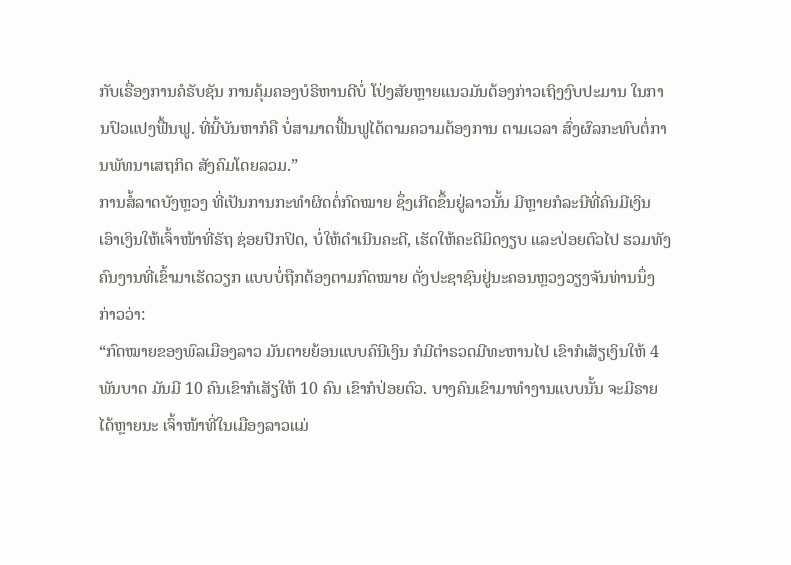ກັບເຣື່ອງການຄໍຣັບຊັນ ການຄຸ້ມຄອງບໍຣິຫານດີບໍ່ ໂປ່ງສັຍຫຼາຍແນວມັນຕ້ອງກ່າວເຖິງງົບປະມານ ໃນການປົວແປງຟື້ນຟູ. ທີ່ນີ້ບັນຫາກໍຄື ບໍ່ສາມາດຟື້ນຟູໄດ້ຕາມຄວາມຕ້ອງການ ຕາມເວລາ ສົ່ງຜົລກະທົບຕໍ່ການພັທນາເສຖກິດ ສັງຄົມໂດຍລວມ.”
ການສໍ້ລາດບັງຫຼວງ ທີ່ເປັນການກະທໍາຜິດຕໍ່ກົດໝາຍ ຊຶ່ງເກີດຂຶ້ນຢູ່ລາວນັ້ນ ມີຫຼາຍກໍລະນີທີ່ຄົນມີເງິນ ເອົາເງິນໃຫ້ເຈົ້າໜ້າທີ່ຣັຖ ຊ່ອຍປົກປິດ, ບໍ່ໃຫ້ດໍາເນີນຄະດີ, ເຮັດໃຫ້ຄະດີມິດງຽບ ແລະປ່ອຍຕົວໄປ ຮວມທັງຄົນງານທີ່ເຂົ້າມາເຮັດວຽກ ແບບບໍ່ຖືກຕ້ອງຕາມກົດໝາຍ ດັ່ງປະຊາຊົນຢູ່ນະຄອນຫຼວງວຽງຈັນທ່ານນຶ່ງກ່າວວ່າ:
“ກົດໝາຍຂອງພົລເມືອງລາວ ມັນຕາຍຍ້ອນແບບຄົນີເງິນ ກໍມີຕໍາຣວດມີທະຫານໄປ ເຂົາກໍເສັຽເງິນໃຫ້ 4 ພັນບາດ ມັນມີ 10 ຄົນເຂົາກໍເສັຽໃຫ້ 10 ຄົນ ເຂົາກໍປ່ອຍຕົວ. ບາງຄົນເຂົາມາທໍາງານແບບນັ້ນ ຈະມີຣາຍໄດ້ຫຼາຍນະ ເຈົ້າໜ້າທີ່ໃນເມືອງລາວແມ່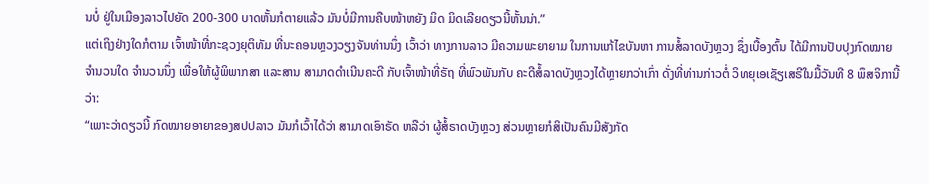ນບໍ່ ຢູ່ໃນເມືອງລາວໄປຍັດ 200-300 ບາດຫັ້ນກໍຕາຍແລ້ວ ມັນບໍ່ມີການຄືບໜ້າຫຍັງ ມິດ ມິດເລີຍດຽວນີ້ຫັ້ນນ່າ.”
ແຕ່ເຖິງຢ່າງໃດກໍຕາມ ເຈົ້າໜ້າທີ່ກະຊວງຍຸຕິທັມ ທີ່ນະຄອນຫຼວງວຽງຈັນທ່ານນຶ່ງ ເວົ້າວ່າ ທາງການລາວ ມີຄວາມພະຍາຍາມ ໃນການແກ້ໄຂບັນຫາ ການສໍ້ລາດບັງຫຼວງ ຊຶ່ງເບື້ອງຕົ້ນ ໄດ້ມີການປັບປຸງກົດໝາຍ ຈໍານວນໃດ ຈໍານວນນຶ່ງ ເພື່ອໃຫ້ຜູ້ພິພາກສາ ແລະສານ ສາມາດດໍາເນີນຄະດີ ກັບເຈົ້າໜ້າທີ່ຣັຖ ທີ່ພົວພັນກັບ ຄະດີສໍ້ລາດບັງຫຼວງໄດ້ຫຼາຍກວ່າເກົ່າ ດັ່ງທີ່ທ່ານກ່າວຕໍ່ ວິທຍຸເອເຊັຽເສຣີໃນມື້ວັນທີ 8 ພຶສຈິການີ້ວ່າ:
“ເພາະວ່າດຽວນີ້ ກົດໝາຍອາຍາຂອງສປປລາວ ມັນກໍເວົ້າໄດ້ວ່າ ສາມາດເອົາຣັດ ຫລືວ່າ ຜູ້ສໍ້ຣາດບັງຫຼວງ ສ່ວນຫຼາຍກໍສິເປັນຄົນມີສັງກັດ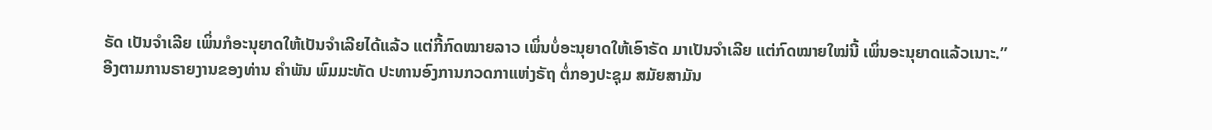ຣັດ ເປັນຈໍາເລີຍ ເພິ່ນກໍອະນຸຍາດໃຫ້ເປັນຈໍາເລີຍໄດ້ແລ້ວ ແຕ່ກີ້ກົດໝາຍລາວ ເພິ່ນບໍ່ອະນຸຍາດໃຫ້ເອົາຣັດ ມາເປັນຈໍາເລີຍ ແຕ່ກົດໝາຍໃໝ່ນີ້ ເພິ່ນອະນຸຍາດແລ້ວເນາະ.”
ອີງຕາມການຣາຍງານຂອງທ່ານ ຄໍາພັນ ພົມມະທັດ ປະທານອົງການກວດກາແຫ່ງຣັຖ ຕໍ່ກອງປະຊຸມ ສມັຍສາມັນ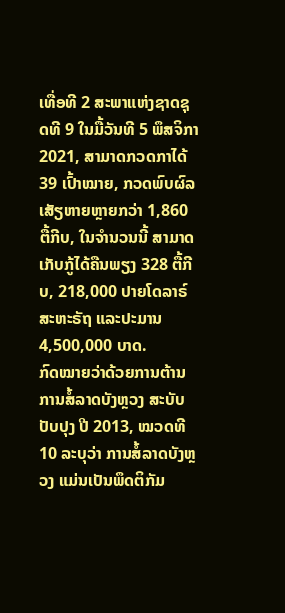ເທື່ອທີ 2 ສະພາແຫ່ງຊາດຊຸດທີ 9 ໃນມື້ວັນທີ 5 ພຶສຈິກາ 2021, ສາມາດກວດກາໄດ້ 39 ເປົ້າໝາຍ, ກວດພົບຜົລເສັຽຫາຍຫຼາຍກວ່າ 1,860 ຕື້ກີບ, ໃນຈໍານວນນີ້ ສາມາດເກັບກູ້ໄດ້ຄືນພຽງ 328 ຕື້ກີບ, 218,000 ປາຍໂດລາຣ໌ສະຫະຣັຖ ແລະປະມານ 4,500,000 ບາດ.
ກົດໝາຍວ່າດ້ວຍການຕ້ານ ການສໍ້ລາດບັງຫຼວງ ສະບັບປັບປຸງ ປີ 2013, ໝວດທີ 10 ລະບຸວ່າ ການສໍ້ລາດບັງຫຼວງ ແມ່ນເປັນພຶດຕິກັມ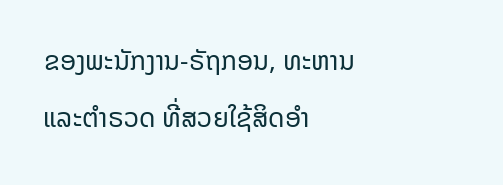ຂອງພະນັກງານ-ຣັຖກອນ, ທະຫານ ແລະຕໍາຣວດ ທີ່ສວຍໃຊ້ສິດອໍາ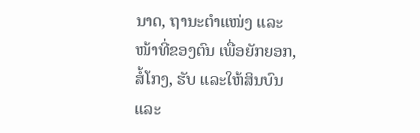ນາດ, ຖານະຕໍາແໜ່ງ ແລະໜ້າທີ່ຂອງຕົນ ເພື່ອຍັກຍອກ, ສໍ້ໂກງ, ຮັບ ແລະໃຫ້ສິນບົນ ແລະ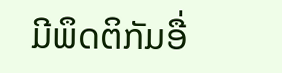ມີພຶດຕິກັມອື່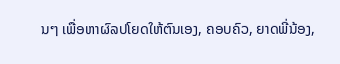ນໆ ເພື່ອຫາຜົລປໂຍດໃຫ້ຕົນເອງ, ຄອບຄົວ, ຍາດພີ່ນ້ອງ,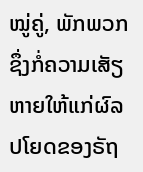ໝູ່ຄູ່, ພັກພວກ ຊຶ່ງກໍ່ຄວາມເສັຽຫາຍໃຫ້ແກ່ຜົລປໂຍດຂອງຣັຖ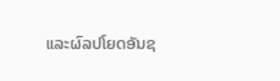ແລະຜົລປໂຍດອັນຊ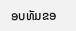ອບທັມຂອ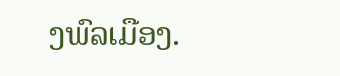ງພົລເມືອງ.